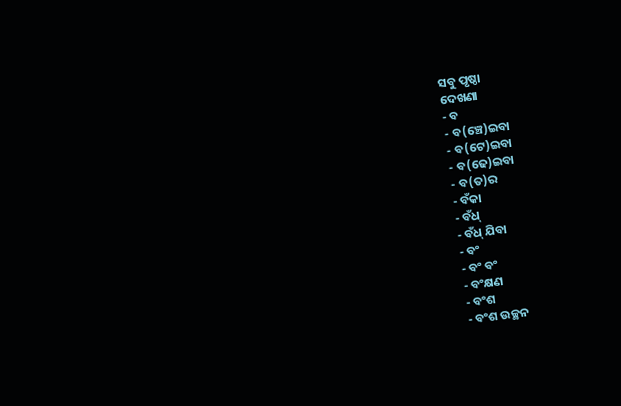ସବୁ ପୃଷ୍ଠା
ଦେଖଣା
- ବ
- ବ(ଞ୍ଚେ)ଇବା
- ବ(ଟେ)ଇବା
- ବ(ଢେ)ଇବା
- ବ(ତ)ର
- ବଁକା
- ବଁଧ୍
- ବଁଧ୍ ଯିବା
- ବଂ
- ବଂ ବଂ
- ବଂକ୍ଷଣ
- ବଂଶ
- ବଂଶ ଉଚ୍ଛନ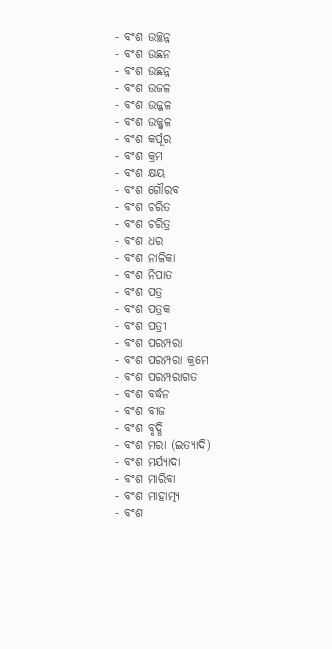- ବଂଶ ଉଚ୍ଛନ୍ନ
- ବଂଶ ଉଛନ
- ବଂଶ ଉଛନ୍ନ
- ବଂଶ ଉଜଳ
- ବଂଶ ଉଜ୍ଜଳ
- ବଂଶ ଉଜ୍ଜ୍ୱଳ
- ବଂଶ କର୍ପୂର
- ବଂଶ କ୍ରମ
- ବଂଶ କ୍ଷୟ
- ବଂଶ ଗୌରବ
- ବଂଶ ଚରିତ
- ବଂଶ ଚରିତ୍ର
- ବଂଶ ଧର
- ବଂଶ ନାଳିକା
- ବଂଶ ନିପାତ
- ବଂଶ ପତ୍ର
- ବଂଶ ପତ୍ରକ
- ବଂଶ ପତ୍ରୀ
- ବଂଶ ପରମ୍ପରା
- ବଂଶ ପରମ୍ପରା କ୍ରମେ
- ବଂଶ ପରମ୍ପରାଗତ
- ବଂଶ ବର୍ଦ୍ଧନ
- ବଂଶ ବୀଜ
- ବଂଶ ବୃଦ୍ଧି
- ବଂଶ ମରା (ଇତ୍ୟାଦି)
- ବଂଶ ମର୍ଯ୍ୟାଦା
- ବଂଶ ମାରିବା
- ବଂଶ ମାହାତ୍ମ୍ୟ
- ବଂଶ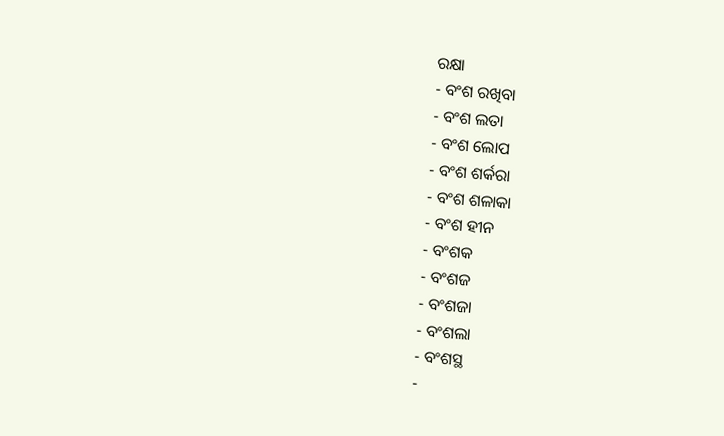ରକ୍ଷା
- ବଂଶ ରଖିବା
- ବଂଶ ଲତା
- ବଂଶ ଲୋପ
- ବଂଶ ଶର୍କରା
- ବଂଶ ଶଳାକା
- ବଂଶ ହୀନ
- ବଂଶକ
- ବଂଶଜ
- ବଂଶଜା
- ବଂଶଲା
- ବଂଶସ୍ଥ
-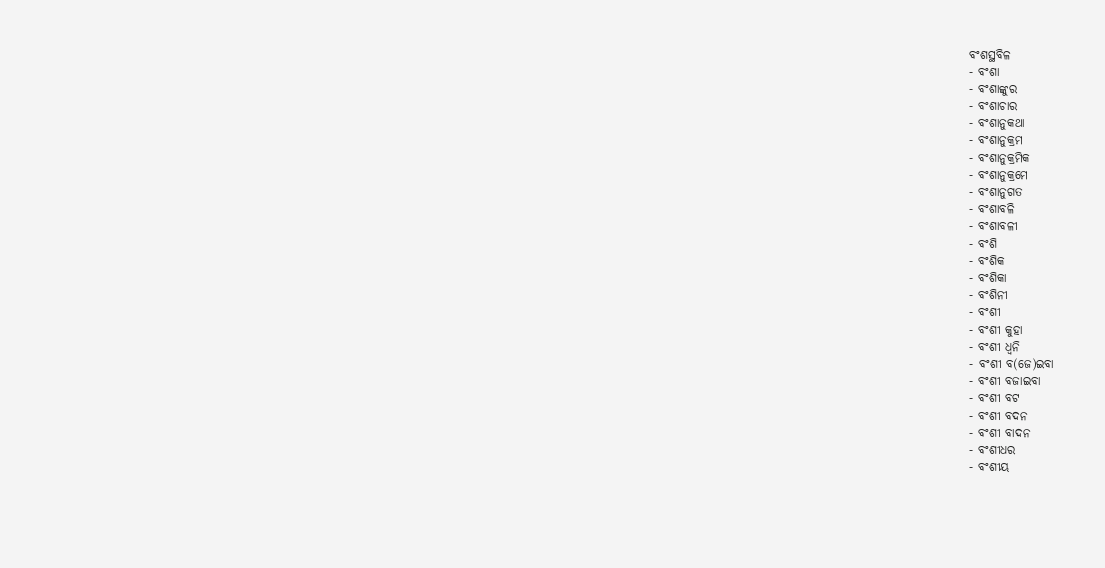ବଂଶସ୍ଥବିଳ
- ବଂଶା
- ବଂଶାଙ୍କୁର
- ବଂଶାଚାର
- ବଂଶାନୁକଥା
- ବଂଶାନୁକ୍ରମ
- ବଂଶାନୁକ୍ରମିକ
- ବଂଶାନୁକ୍ରମେ
- ବଂଶାନୁଗତ
- ବଂଶାବଳି
- ବଂଶାବଳୀ
- ବଂଶି
- ବଂଶିକ
- ବଂଶିକା
- ବଂଶିନୀ
- ବଂଶୀ
- ବଂଶୀ କୁହା
- ବଂଶୀ ଧ୍ୱନି
- ବଂଶୀ ବ(ଜେ)ଇବା
- ବଂଶୀ ବଜାଇବା
- ବଂଶୀ ବଟ
- ବଂଶୀ ବଦନ
- ବଂଶୀ ବାଦନ
- ବଂଶୀଧର
- ବଂଶୀୟ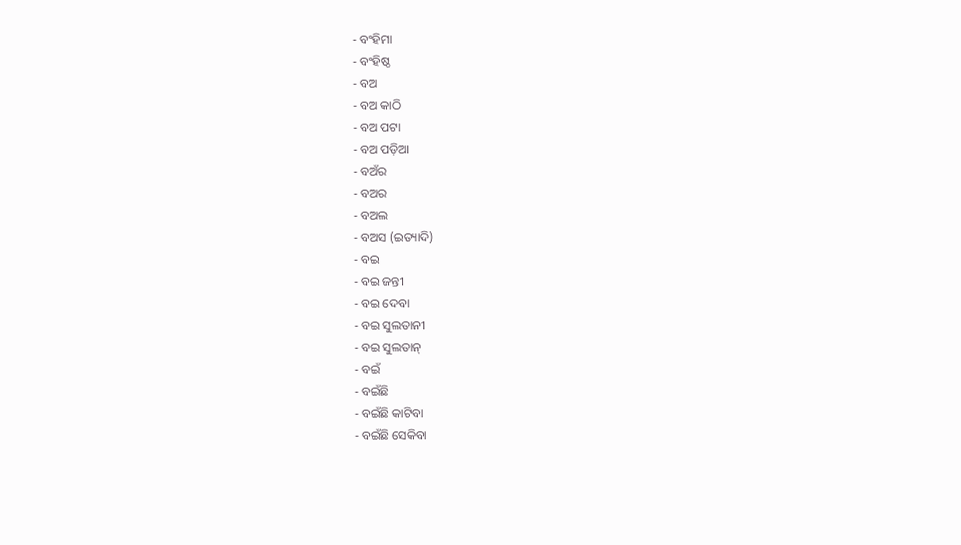- ବଂହିମା
- ବଂହିଷ୍ଠ
- ବଅ
- ବଅ କାଠି
- ବଅ ପଟା
- ବଅ ପଡ଼ିଆ
- ବଅଁର
- ବଅର
- ବଅଲ
- ବଅସ (ଇତ୍ୟାଦି)
- ବଇ
- ବଇ ଜନ୍ତୀ
- ବଇ ଦେବା
- ବଇ ସୁଲତାନୀ
- ବଇ ସୁଲତାନ୍
- ବଇଁ
- ବଇଁଛି
- ବଇଁଛି କାଟିବା
- ବଇଁଛି ସେକିବା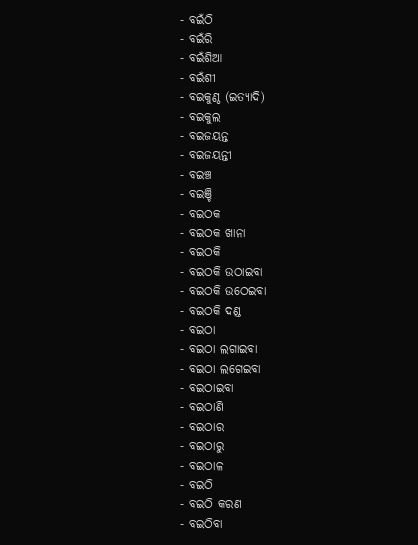- ବଇଁଠି
- ବଇଁରି
- ବଇଁଶିଆ
- ବଇଁଶୀ
- ବଇକୁଣ୍ଠ (ଇତ୍ୟାଦି)
- ବଇକୁଲ
- ବଇଜୟନ୍ତ
- ବଇଜୟନ୍ତୀ
- ବଇଞ୍ଚ
- ବଇଞ୍ଚି
- ବଇଠକ
- ବଇଠକ ଖାନା
- ବଇଠକି
- ବଇଠକି ଉଠାଇବା
- ବଇଠକି ଉଠେଇବା
- ବଇଠକି ଦଣ୍ଡ
- ବଇଠା
- ବଇଠା ଲଗାଇବା
- ବଇଠା ଲଗେଇବା
- ବଇଠାଇବା
- ବଇଠାଣି
- ବଇଠାର
- ବଇଠାରୁ
- ବଇଠାଳ
- ବଇଠି
- ବଇଠି କରଣ
- ବଇଠିବା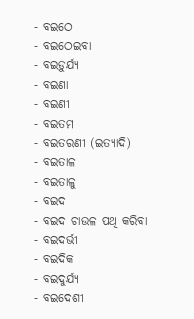- ବଇଠେ
- ବଇଠେଇବା
- ବଇଡ଼ୁର୍ଯ୍ୟ
- ବଇଣା
- ବଇଣୀ
- ବଇତମ
- ବଇତରଣୀ (ଇତ୍ୟାଦି)
- ବଇତାଳ
- ବଇତାଳୁ
- ବଇଦ
- ବଇଦ ଚାଉଳ ପଥି କରିବା
- ବଇଦର୍ଭୀ
- ବଇଦିକ
- ବଇଦୁର୍ଯ୍ୟ
- ବଇଦେଶୀ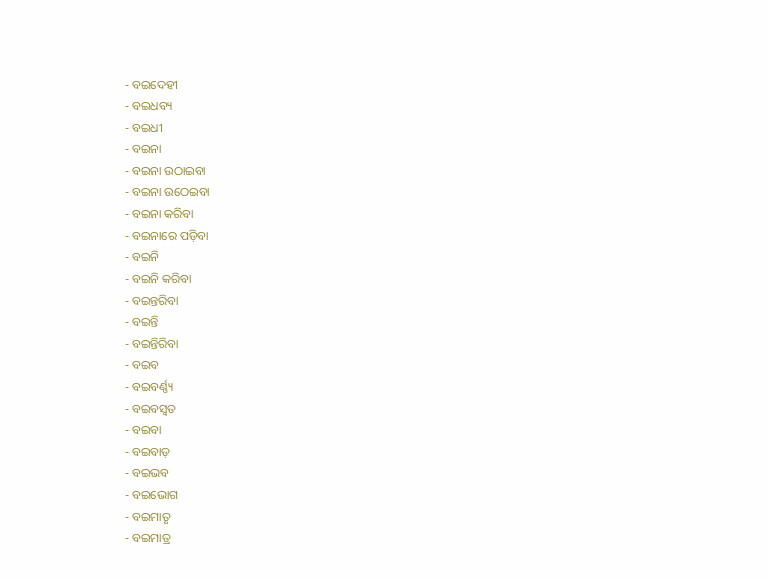- ବଇଦେହୀ
- ବଇଧବ୍ୟ
- ବଇଧୀ
- ବଇନା
- ବଇନା ଉଠାଇବା
- ବଇନା ଉଠେଇବା
- ବଇନା କରିବା
- ବଇନାରେ ପଡ଼ିବା
- ବଇନି
- ବଇନି କରିବା
- ବଇନ୍ତରିବା
- ବଇନ୍ତି
- ବଇନ୍ତିରିବା
- ବଇବ
- ବଇବର୍ଣ୍ଣ୍ୟ
- ବଇବସ୍ୱତ
- ବଇବା
- ବଇବାଡ଼
- ବଇଭବ
- ବଇଭୋଗ
- ବଇମାତୃ
- ବଇମାତ୍ର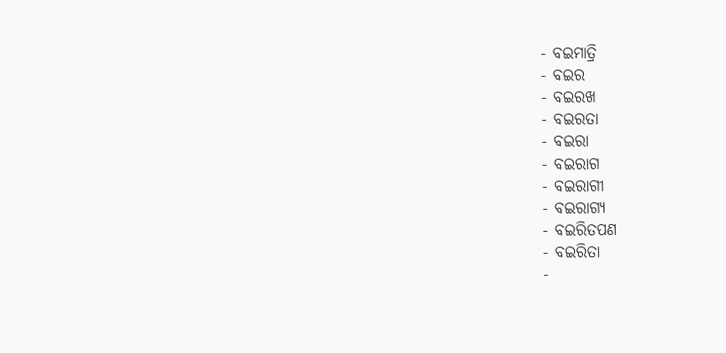- ବଇମାତ୍ରି
- ବଇର
- ବଇରଖ
- ବଇରତା
- ବଇରା
- ବଇରାଗ
- ବଇରାଗୀ
- ବଇରାଗ୍ୟ
- ବଇରିତପଣ
- ବଇରିତା
-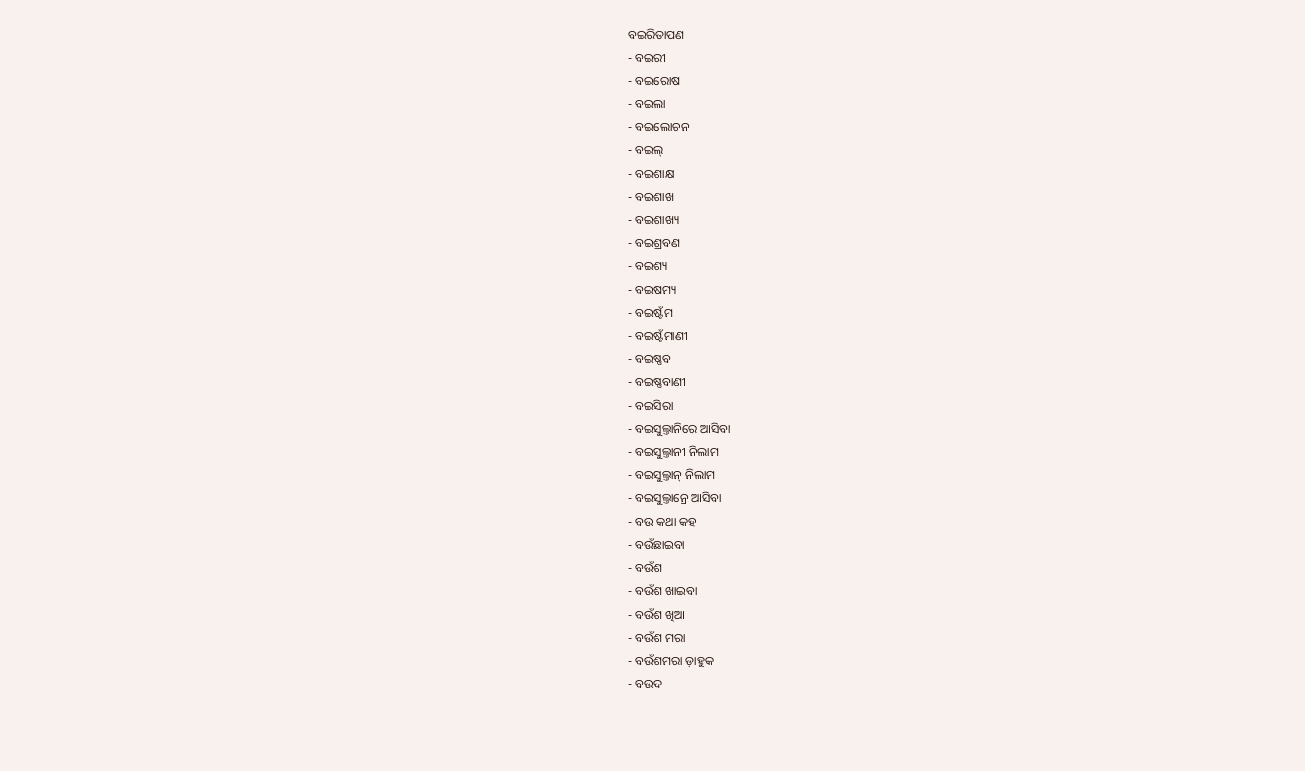ବଇରିତାପଣ
- ବଇରୀ
- ବଇରୋଷ
- ବଇଲା
- ବଇଲୋଚନ
- ବଇଲ୍
- ବଇଶାକ୍ଷ
- ବଇଶାଖ
- ବଇଶାଖ୍ୟ
- ବଇଶ୍ରବଣ
- ବଇଶ୍ୟ
- ବଇଷମ୍ୟ
- ବଇଷ୍ଟଁମ
- ବଇଷ୍ଟଁମାଣୀ
- ବଇଷ୍ଣବ
- ବଇଷ୍ଣବାଣୀ
- ବଇସିରା
- ବଇସୁଲ୍ତାନିରେ ଆସିବା
- ବଇସୁଲ୍ତାନୀ ନିଲାମ
- ବଇସୁଲ୍ତାନ୍ ନିଲାମ
- ବଇସୁଲ୍ତାନ୍ରେ ଆସିବା
- ବଉ କଥା କହ
- ବଉଁଛାଇବା
- ବଉଁଶ
- ବଉଁଶ ଖାଇବା
- ବଉଁଶ ଖିଆ
- ବଉଁଶ ମରା
- ବଉଁଶମରା ଡ଼ାହୁକ
- ବଉଦ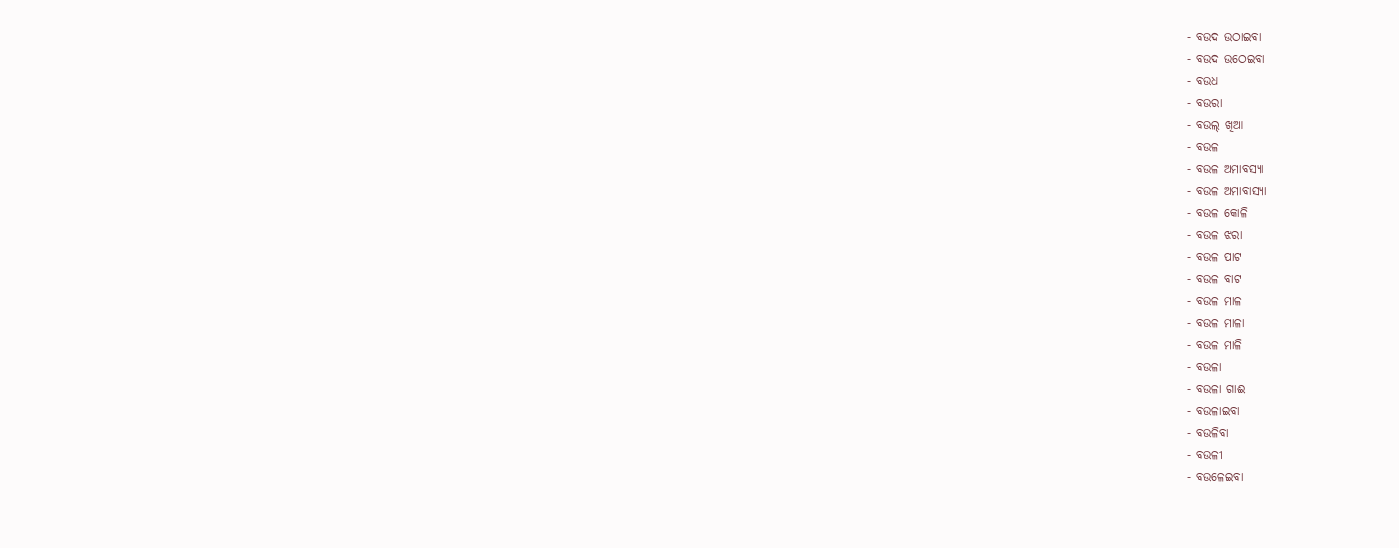- ବଉଦ ଉଠାଇବା
- ବଉଦ ଉଠେଇବା
- ବଉଧ
- ବଉରା
- ବଉଲ୍ ଖିଆ
- ବଉଳ
- ବଉଳ ଅମାବସ୍ୟା
- ବଉଳ ଅମାବାସ୍ୟା
- ବଉଳ କୋଳି
- ବଉଳ ଝରା
- ବଉଳ ପାଟ
- ବଉଳ ବାଟ
- ବଉଳ ମାଳ
- ବଉଳ ମାଳା
- ବଉଳ ମାଳି
- ବଉଳା
- ବଉଳା ଗାଈ
- ବଉଳାଇବା
- ବଉଳିବା
- ବଉଳୀ
- ବଉଳେଇବା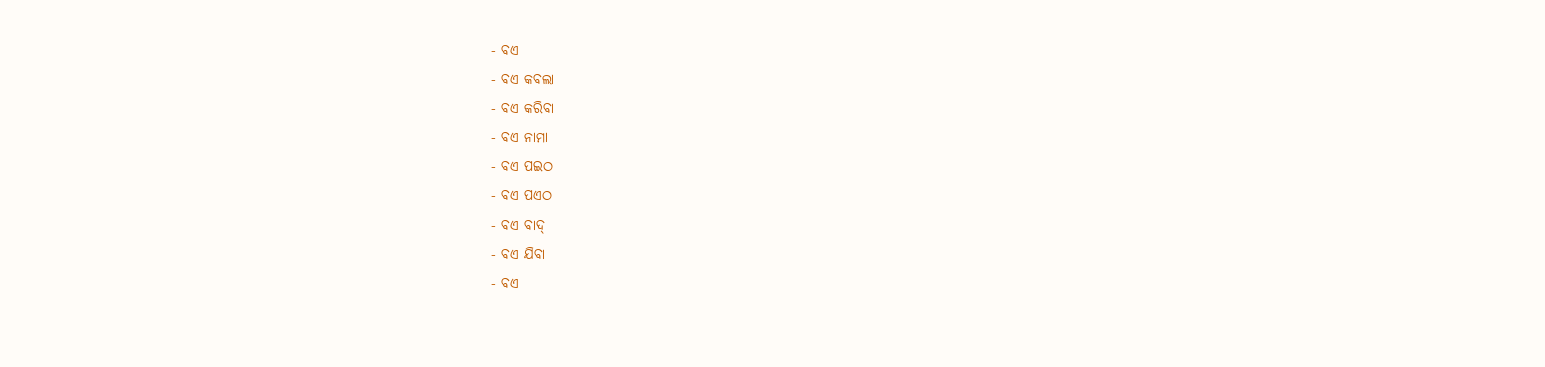- ବଏ
- ବଏ କବଲା
- ବଏ କରିବା
- ବଏ ନାମା
- ବଏ ପଇଠ
- ବଏ ପଏଠ
- ବଏ ବାଦ୍
- ବଏ ଯିବା
- ବଏ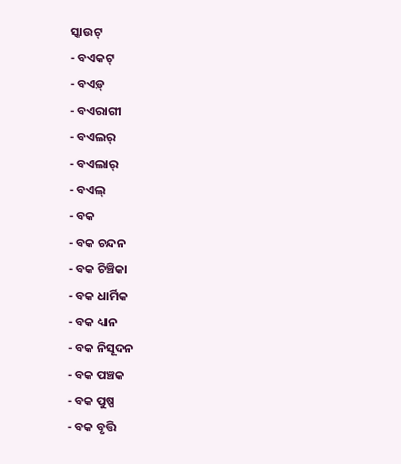ସ୍କାଉଟ୍
- ବଏକଟ୍
- ବଏଡ଼୍
- ବଏରାଗୀ
- ବଏଲର୍
- ବଏଲାର୍
- ବଏଲ୍
- ବକ
- ବକ ଚନ୍ଦନ
- ବକ ଚିଞ୍ଚିକା
- ବକ ଧାର୍ମିକ
- ବକ ଧ୍ୟାନ
- ବକ ନିସୂଦନ
- ବକ ପଞ୍ଚକ
- ବକ ପୁଷ୍ପ
- ବକ ବୃତ୍ତି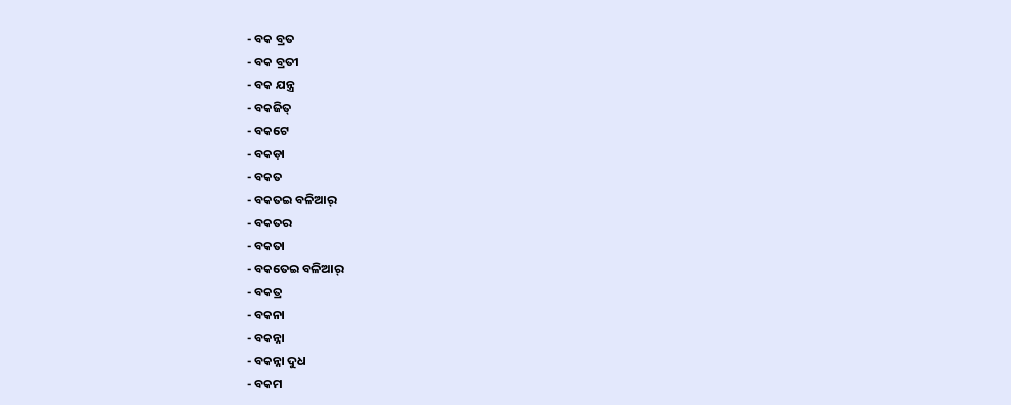- ବକ ବ୍ରତ
- ବକ ବ୍ରତୀ
- ବକ ଯନ୍ତ୍ର
- ବକଜିତ୍
- ବକଟେ
- ବକଡ଼ା
- ବକତ
- ବକତଇ ବଳିଆର୍
- ବକତର
- ବକତା
- ବକତେଇ ବଳିଆର୍
- ବକତ୍ର
- ବକନା
- ବକନ୍ନା
- ବକନ୍ନା ଦୁଧ
- ବକମ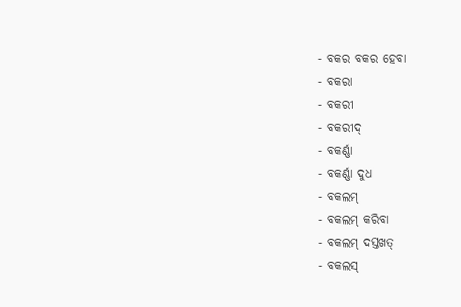- ବକର ବକର ହେବା
- ବକରା
- ବକରୀ
- ବକରୀଦ୍
- ବକର୍ଣ୍ଣା
- ବକର୍ଣ୍ଣା ଦୁଧ
- ବକଲମ୍
- ବକଲମ୍ କରିବା
- ବକଲମ୍ ଦସ୍ତଖତ୍
- ବକଲସ୍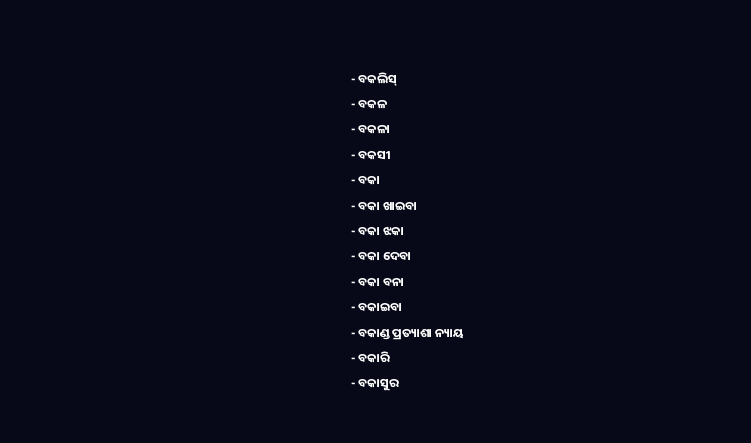- ବକଲିସ୍
- ବକଳ
- ବକଳା
- ବକସୀ
- ବକା
- ବକା ଖାଇବା
- ବକା ଝକା
- ବକା ଦେବା
- ବକା ବନା
- ବକାଇବା
- ବକାଣ୍ଡ ପ୍ରତ୍ୟାଶା ନ୍ୟାୟ
- ବକାରି
- ବକାସୁର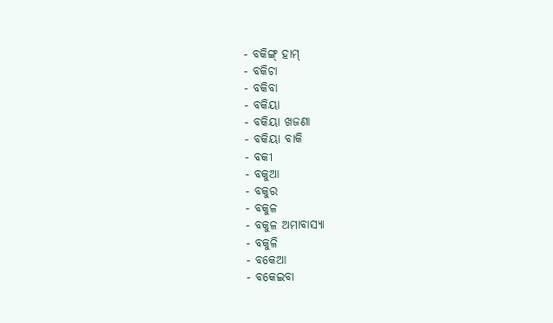- ବକିଙ୍ଗ୍ ହାମ୍
- ବକିଚା
- ବକିବା
- ବକିୟା
- ବକିୟା ଖଜଣା
- ବକିୟା ବାକି
- ବକୀ
- ବକୁଆ
- ବକୁର
- ବକୁଳ
- ବକୁଳ ଅମାବାସ୍ୟା
- ବକୁଳି
- ବକେଆ
- ବକେଇବା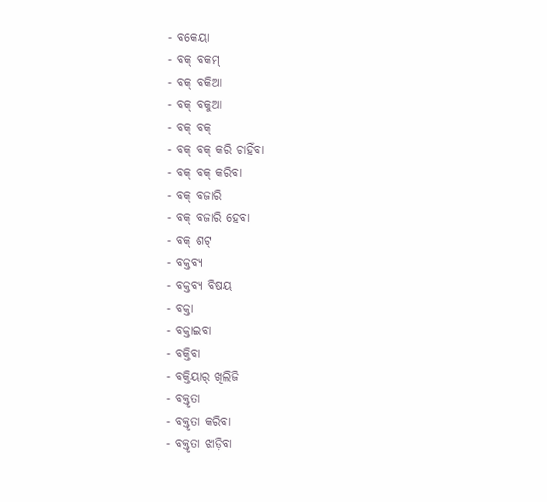- ବକେୟା
- ବକ୍ ବକମ୍
- ବକ୍ ବକିଆ
- ବକ୍ ବକୁଆ
- ବକ୍ ବକ୍
- ବକ୍ ବକ୍ କରି ଚାହିଁବା
- ବକ୍ ବକ୍ କରିବା
- ବକ୍ ବଜାରି
- ବକ୍ ବଜାରି ହେବା
- ବକ୍ ଶଟ୍
- ବକ୍ତବ୍ୟ
- ବକ୍ତବ୍ୟ ବିଷୟ
- ବକ୍ତା
- ବକ୍ତାଇବା
- ବକ୍ତିବା
- ବକ୍ତିୟାର୍ ଖିଲିଜି
- ବକ୍ତୃତା
- ବକ୍ତୃତା କରିବା
- ବକ୍ତୃତା ଝାଡ଼ିବା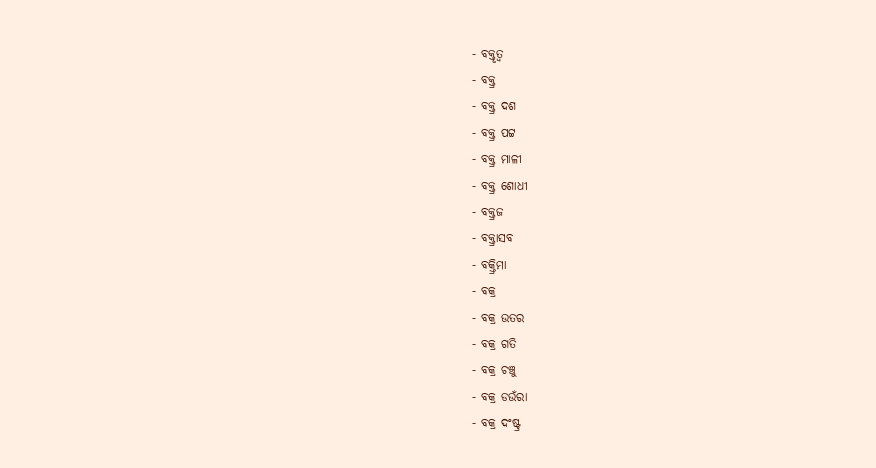- ବକ୍ତୃତ୍ୱ
- ବକ୍ତ୍ର
- ବକ୍ତ୍ର ଦଶ
- ବକ୍ତ୍ର ପଟ୍ଟ
- ବକ୍ତ୍ର ମାଳୀ
- ବକ୍ତ୍ର ଶୋଧୀ
- ବକ୍ତ୍ରଜ
- ବକ୍ତ୍ରାସବ
- ବକ୍ତ୍ରିମା
- ବକ୍ର
- ବକ୍ର ଉତର
- ବକ୍ର ଗତି
- ବକ୍ର ଚଞ୍ଚୁ
- ବକ୍ର ଡଉଁରା
- ବକ୍ର ଦଂଷ୍ଟ୍ର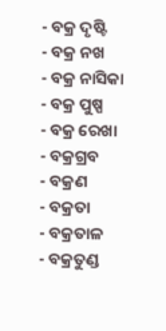- ବକ୍ର ଦୃଷ୍ଟି
- ବକ୍ର ନଖ
- ବକ୍ର ନାସିକା
- ବକ୍ର ପୁଷ୍ପ
- ବକ୍ର ରେଖା
- ବକ୍ରଗ୍ରବ
- ବକ୍ରଣ
- ବକ୍ରତା
- ବକ୍ରତାଳ
- ବକ୍ରତୁଣ୍ଡ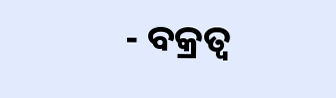- ବକ୍ରତ୍ୱ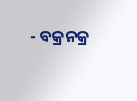- ବକ୍ରନକ୍ର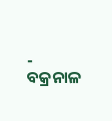- ବକ୍ରନାଳ